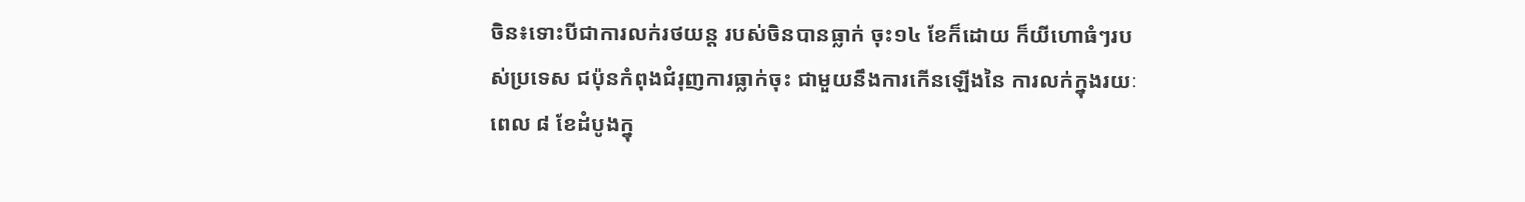ចិន៖ទោះបីជាការលក់រថយន្ត របស់ចិនបានធ្លាក់ ចុះ១៤ ខែក៏ដោយ ក៏យីហោធំៗរបស់ប្រទេស ជប៉ុនកំពុងជំរុញការធ្លាក់ចុះ ជាមួយនឹងការកើនឡើងនៃ ការលក់ក្នុងរយៈពេល ៨ ខែដំបូងក្នុ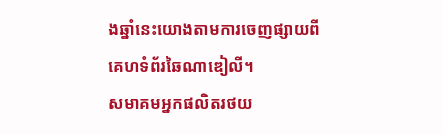ងឆ្នាំនេះយោងតាមការចេញផ្សាយពី គេហទំព័រឆៃណាឌៀលី។
សមាគមអ្នកផលិតរថយ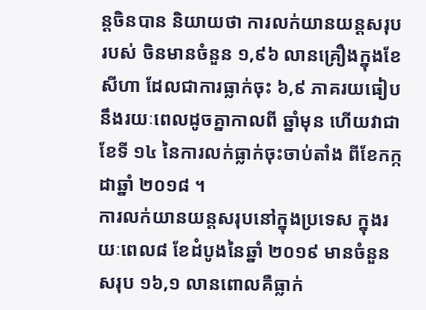ន្តចិនបាន និយាយថា ការលក់យានយន្តសរុបរបស់ ចិនមានចំនួន ១,៩៦ លានគ្រឿងក្នុងខែសីហា ដែលជាការធ្លាក់ចុះ ៦,៩ ភាគរយធៀបនឹងរយៈពេលដូចគ្នាកាលពី ឆ្នាំមុន ហើយវាជាខែទី ១៤ នៃការលក់ធ្លាក់ចុះចាប់តាំង ពីខែកក្កដាឆ្នាំ ២០១៨ ។
ការលក់យានយន្តសរុបនៅក្នុងប្រទេស ក្នុងរយៈពេល៨ ខែដំបូងនៃឆ្នាំ ២០១៩ មានចំនួនសរុប ១៦,១ លានពោលគឺធ្លាក់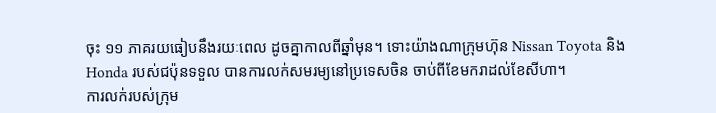ចុះ ១១ ភាគរយធៀបនឹងរយៈពេល ដូចគ្នាកាលពីឆ្នាំមុន។ ទោះយ៉ាងណាក្រុមហ៊ុន Nissan Toyota និង Honda របស់ជប៉ុនទទួល បានការលក់សមរម្យនៅប្រទេសចិន ចាប់ពីខែមករាដល់ខែសីហា។
ការលក់របស់ក្រុម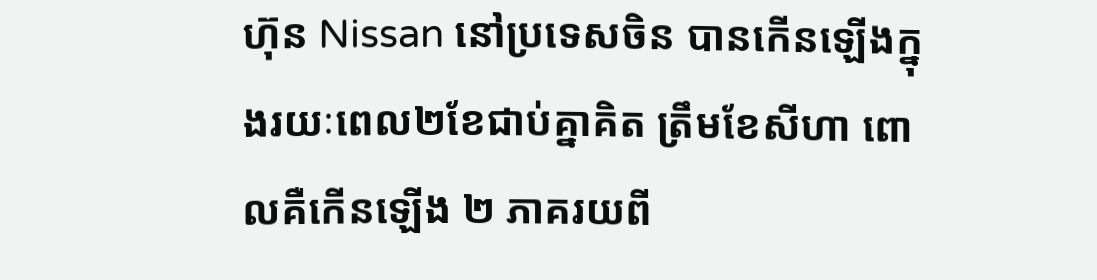ហ៊ុន Nissan នៅប្រទេសចិន បានកើនឡើងក្នុងរយៈពេល២ខែជាប់គ្នាគិត ត្រឹមខែសីហា ពោលគឺកើនឡើង ២ ភាគរយពី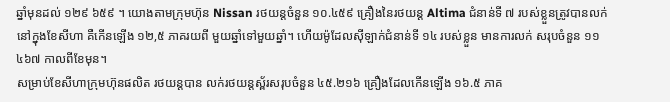ឆ្នាំមុនដល់ ១២៩ ៦៥៩ ។ យោងតាមក្រុមហ៊ុន Nissan រថយន្តចំនួន ១០.៤៥៩ គ្រឿងនៃរថយន្ដ Altima ជំនាន់ទី ៧ របស់ខ្លួនត្រូវបានលក់នៅក្នុងខែសីហា គឺកើនឡើង ១២,៥ ភាគរយពី មួយឆ្នាំទៅមួយឆ្នាំ។ ហើយម៉ូដែលស៊ីឡាក់ជំនាន់ទី ១៤ របស់ខ្លួន មានការលក់ សរុបចំនួន ១១ ៤៦៧ កាលពីខែមុន។
សម្រាប់ខែសីហាក្រុមហ៊ុនផលិត រថយន្តបាន លក់រថយន្តស្ព័រសរុបចំនួន ៤៥.២១៦ គ្រឿងដែលកើនឡើង ១៦.៥ ភាគ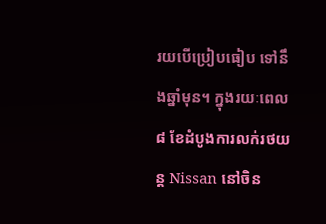រយបើប្រៀបធៀប ទៅនឹងឆ្នាំមុន។ ក្នុងរយៈពេល ៨ ខែដំបូងការលក់រថយន្ត Nissan នៅចិន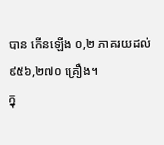បាន កើនឡើង ០,២ ភាគរយដល់ ៩៥៦,២៧០ គ្រឿង។
ក្នុ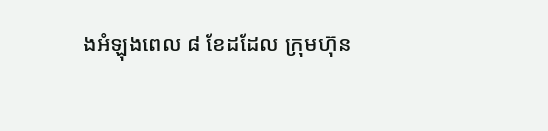ងអំឡុងពេល ៨ ខែដដែល ក្រុមហ៊ុន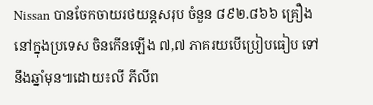Nissan បានចែកចាយរថយន្តសរុប ចំនួន ៨៩២.៨៦៦ គ្រឿងនៅក្នុងប្រទេស ចិនកើនឡើង ៧,៧ ភាគរយបើប្រៀបធៀប ទៅនឹងឆ្នាំមុន៕ដោយ៖លី ភីលីព